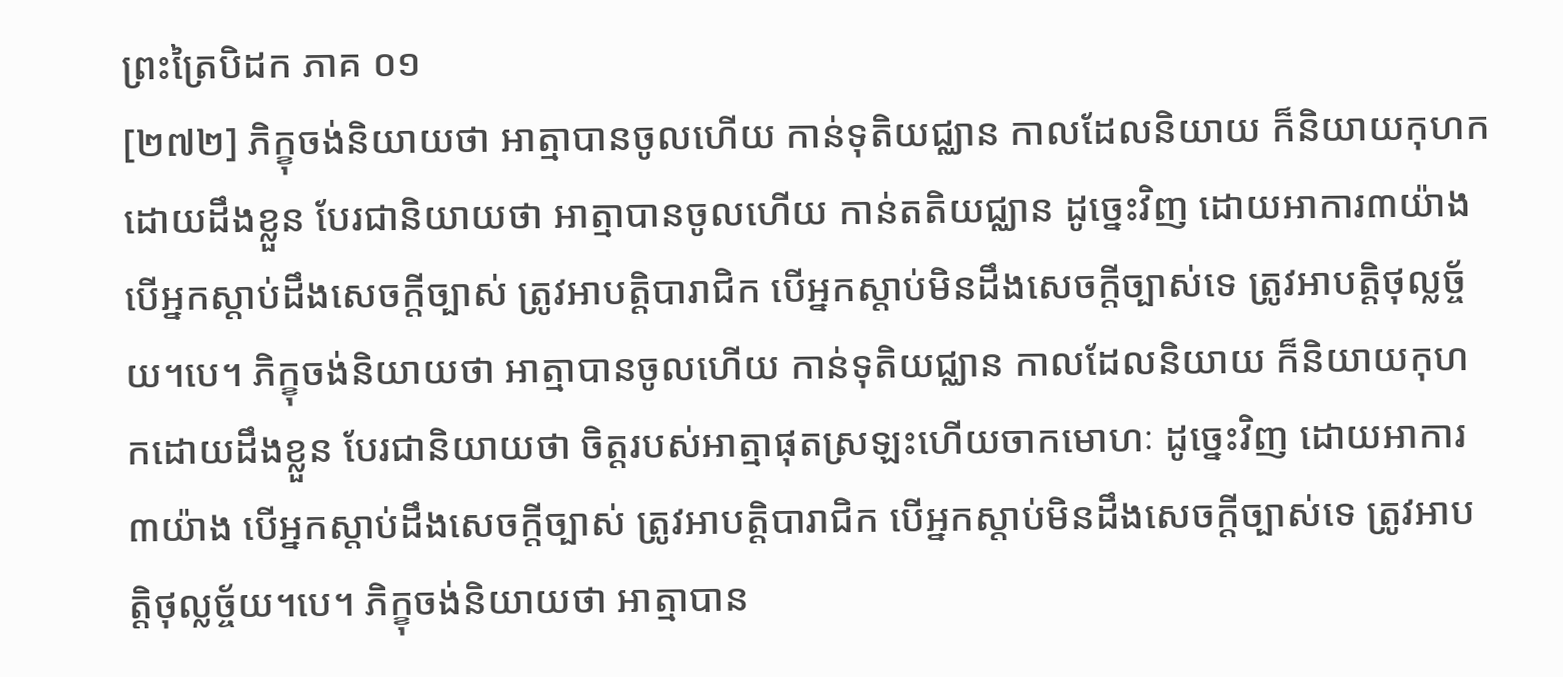ព្រះត្រៃបិដក ភាគ ០១
[២៧២] ភិក្ខុចង់និយាយថា អាត្មាបានចូលហើយ កាន់ទុតិយជ្ឈាន កាលដែលនិយាយ ក៏និយាយកុហកដោយដឹងខ្លួន បែរជានិយាយថា អាត្មាបានចូលហើយ កាន់តតិយជ្ឈាន ដូច្នេះវិញ ដោយអាការ៣យ៉ាង បើអ្នកស្តាប់ដឹងសេចក្តីច្បាស់ ត្រូវអាបត្តិបារាជិក បើអ្នកស្តាប់មិនដឹងសេចក្តីច្បាស់ទេ ត្រូវអាបត្តិថុល្លច្ច័យ។បេ។ ភិក្ខុចង់និយាយថា អាត្មាបានចូលហើយ កាន់ទុតិយជ្ឈាន កាលដែលនិយាយ ក៏និយាយកុហកដោយដឹងខ្លួន បែរជានិយាយថា ចិត្តរបស់អាត្មាផុតស្រឡះហើយចាកមោហៈ ដូច្នេះវិញ ដោយអាការ៣យ៉ាង បើអ្នកស្តាប់ដឹងសេចក្តីច្បាស់ ត្រូវអាបត្តិបារាជិក បើអ្នកស្តាប់មិនដឹងសេចក្តីច្បាស់ទេ ត្រូវអាបត្តិថុល្លច្ច័យ។បេ។ ភិក្ខុចង់និយាយថា អាត្មាបាន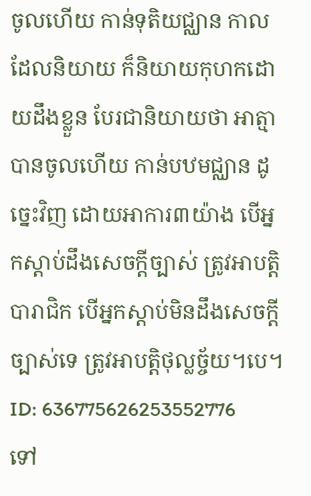ចូលហើយ កាន់ទុតិយជ្ឈាន កាលដែលនិយាយ ក៏និយាយកុហកដោយដឹងខ្លួន បែរជានិយាយថា អាត្មាបានចូលហើយ កាន់បឋមជ្ឈាន ដូច្នេះវិញ ដោយអាការ៣យ៉ាង បើអ្នកស្តាប់ដឹងសេចក្តីច្បាស់ ត្រូវអាបត្តិបារាជិក បើអ្នកស្តាប់មិនដឹងសេចក្តីច្បាស់ទេ ត្រូវអាបត្តិថុល្លច្ច័យ។បេ។
ID: 636775626253552776
ទៅ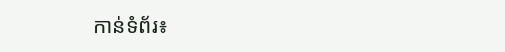កាន់ទំព័រ៖